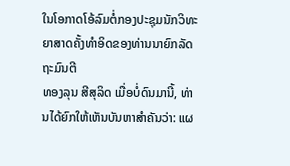ໃນໂອກາດໂອ້ລົມຕໍ່ກອງປະຊຸມນັກວິທະຍາສາດຄັ້ງທໍາອິດຂອງທ່ານນາຍົກລັດຖະມົນຕີ
ທອງລຸນ ສີສຸລິດ ເມື່ອບໍ່ດົນມານີ້, ທ່ານໄດ້ຍົກໃຫ້ເຫັນບັນຫາສໍາຄັນວ່າ: ແຜ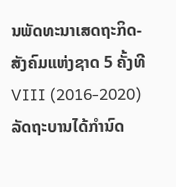ນພັດທະນາເສດຖະກິດ-ສັງຄົມແຫ່ງຊາດ 5 ຄັ້ງທີ VIII (2016-2020) ລັດຖະບານໄດ້ກໍານົດ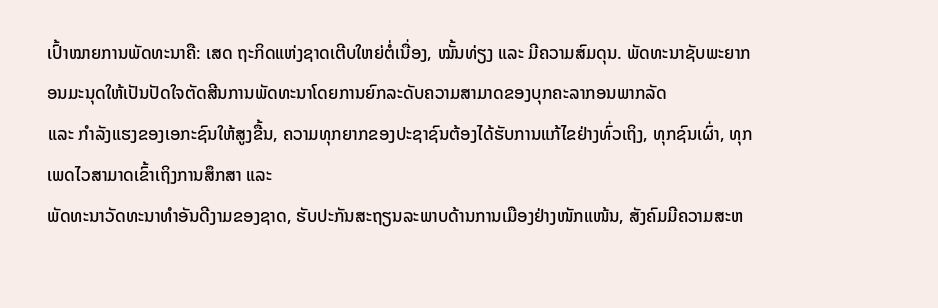ເປົ້າໝາຍການພັດທະນາຄື: ເສດ ຖະກິດແຫ່ງຊາດເຕີບໃຫຍ່ຕໍ່ເນື່ອງ, ໝັ້ນທ່ຽງ ແລະ ມີຄວາມສົມດຸນ. ພັດທະນາຊັບພະຍາກອນມະນຸດໃຫ້ເປັນປັດໃຈຕັດສີນການພັດທະນາໂດຍການຍົກລະດັບຄວາມສາມາດຂອງບຸກຄະລາກອນພາກລັດ
ແລະ ກໍາລັງແຮງຂອງເອກະຊົນໃຫ້ສູງຂື້ນ, ຄວາມທຸກຍາກຂອງປະຊາຊົນຕ້ອງໄດ້ຮັບການແກ້ໄຂຢ່າງທົ່ວເຖິງ, ທຸກຊົນເຜົ່າ, ທຸກເພດໄວສາມາດເຂົ້າເຖິງການສຶກສາ ແລະ
ພັດທະນາວັດທະນາທໍາອັນດີງາມຂອງຊາດ, ຮັບປະກັນສະຖຽນລະພາບດ້ານການເມືອງຢ່າງໜັກແໜ້ນ, ສັງຄົມມີຄວາມສະຫ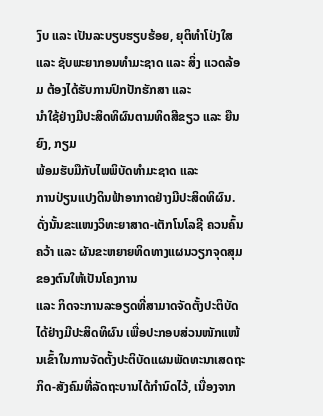ງົບ ແລະ ເປັນລະບຽບຮຽບຮ້ອຍ, ຍຸຕິທໍາໂປ່ງໃສ ແລະ ຊັບພະຍາກອນທໍາມະຊາດ ແລະ ສິ່ງ ແວດລ້ອມ ຕ້ອງໄດ້ຮັບການປົກປັກຮັກສາ ແລະ
ນໍາໃຊ້ຢ່າງມີປະສິດທິຜົນຕາມທິດສີຂຽວ ແລະ ຍືນຍົງ, ກຽມ
ພ້ອມຮັບມືກັບໄພພິບັດທໍາມະຊາດ ແລະ
ການປ່ຽນແປງດິນຟ້າອາກາດຢ່າງມີປະສິດທິຜົນ. ດັ່ງນັ້ນຂະແໜງວິທະຍາສາດ-ເຕັກໂນໂລຊີ ຄວນຄົ້ນຄວ້າ ແລະ ຜັນຂະຫຍາຍທິດທາງແຜນວຽກຈຸດສຸມຂອງຕົນໃຫ້ເປັນໂຄງການ
ແລະ ກິດຈະການລະອຽດທີ່ສາມາດຈັດຕັ້ງປະຕິບັດໄດ້ຢ່າງມີປະສິດທິຜົນ ເພື່ອປະກອບສ່ວນໜັກແໜ້ນເຂົ້າໃນການຈັດຕັ້ງປະຕິບັດແຜນພັດທະນາເສດຖະກິດ-ສັງຄົມທີ່ລັດຖະບານໄດ້ກໍານົດໄວ້, ເນື່ອງຈາກ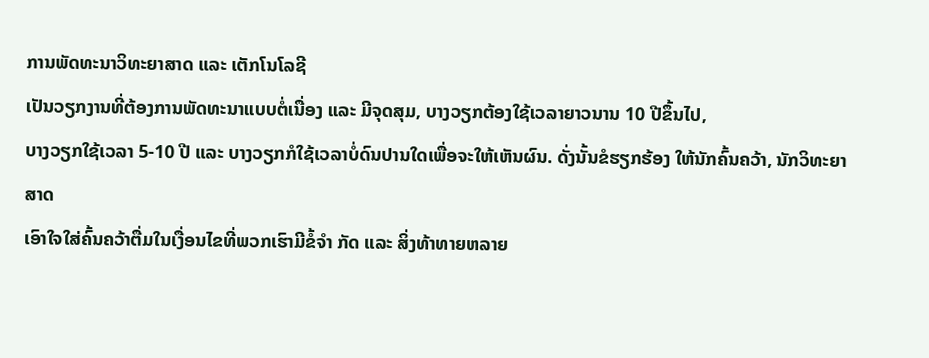ການພັດທະນາວິທະຍາສາດ ແລະ ເຕັກໂນໂລຊີ
ເປັນວຽກງານທີ່ຕ້ອງການພັດທະນາແບບຕໍ່ເນື່ອງ ແລະ ມີຈຸດສຸມ, ບາງວຽກຕ້ອງໃຊ້ເວລາຍາວນານ 10 ປີຂຶ້ນໄປ,
ບາງວຽກໃຊ້ເວລາ 5-10 ປີ ແລະ ບາງວຽກກໍໃຊ້ເວລາບໍ່ດົນປານໃດເພື່ອຈະໃຫ້ເຫັນຜົນ. ດັ່ງນັ້ນຂໍຮຽກຮ້ອງ ໃຫ້ນັກຄົ້ນຄວ້າ, ນັກວິທະຍາສາດ
ເອົາໃຈໃສ່ຄົ້ນຄວ້າຕື່ມໃນເງື່ອນໄຂທີ່ພວກເຮົາມີຂໍ້ຈຳ ກັດ ແລະ ສິ່ງທ້າທາຍຫລາຍ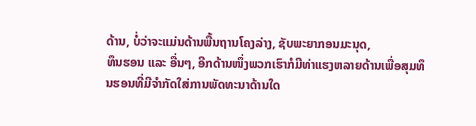ດ້ານ, ບໍ່ວ່າຈະແມ່ນດ້ານພື້ນຖານໂຄງລ່າງ, ຊັບພະຍາກອນມະນຸດ,
ທຶນຮອນ ແລະ ອື່ນໆ, ອີກດ້ານໜຶ່ງພວກເຮົາກໍມີທ່າແຮງຫລາຍດ້ານເພື່ອສຸມທຶນຮອນທີ່ມີຈຳກັດໃສ່ການພັດທະນາດ້ານໃດ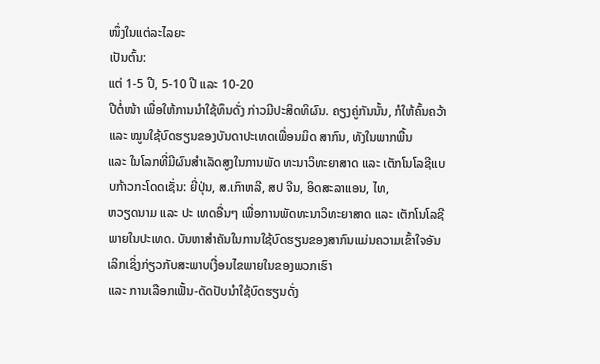ໜຶ່ງໃນແຕ່ລະໄລຍະ
ເປັນຕົ້ນ:
ແຕ່ 1-5 ປີ, 5-10 ປີ ແລະ 10-20
ປີຕໍ່ໜ້າ ເພື່ອໃຫ້ການນຳໃຊ້ທຶນດັ່ງ ກ່າວມີປະສິດທິຜົນ. ຄຽງຄູ່ກັນນັ້ນ, ກໍໃຫ້ຄົ້ນຄວ້າ ແລະ ໝູນໃຊ້ບົດຮຽນຂອງບັນດາປະເທດເພື່ອນມິດ ສາກົນ, ທັງໃນພາກພື້ນ
ແລະ ໃນໂລກທີ່ມີຜົນສຳເລັດສູງໃນການພັດ ທະນາວິທະຍາສາດ ແລະ ເຕັກໂນໂລຊີແບບກ້າວກະໂດດເຊັ່ນ: ຍີ່ປຸ່ນ, ສ.ເກົາຫລີ, ສປ ຈີນ, ອິດສະລາແອນ, ໄທ,
ຫວຽດນາມ ແລະ ປະ ເທດອື່ນໆ ເພື່ອການພັດທະນາວິທະຍາສາດ ແລະ ເຕັກໂນໂລຊີພາຍໃນປະເທດ. ບັນຫາສຳຄັນໃນການໃຊ້ບົດຮຽນຂອງສາກົນແມ່ນຄວາມເຂົ້າໃຈອັນເລິກເຊິ່ງກ່ຽວກັບສະພາບເງື່ອນໄຂພາຍໃນຂອງພວກເຮົາ
ແລະ ການເລືອກເຟັ້ນ-ດັດປັບນຳໃຊ້ບົດຮຽນດັ່ງ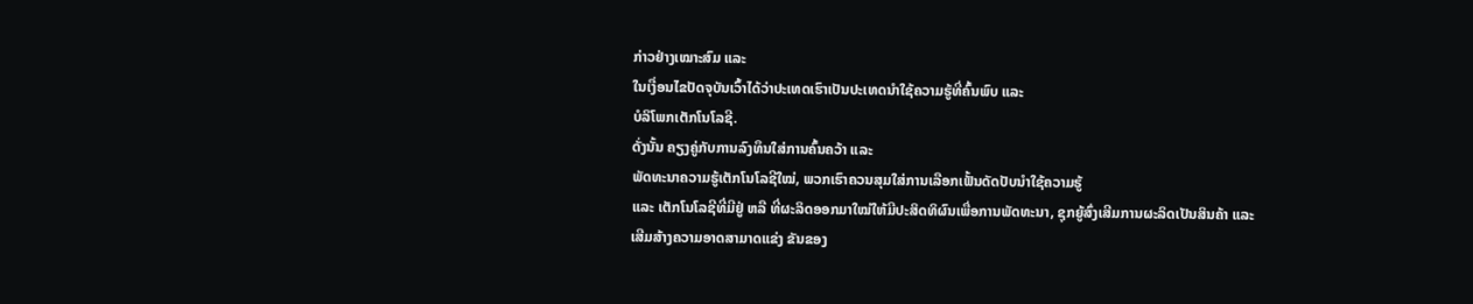ກ່າວຢ່າງເໝາະສົມ ແລະ
ໃນເງື່ອນໄຂປັດຈຸບັນເວົ້າໄດ້ວ່າປະເທດເຮົາເປັນປະເທດນຳໃຊ້ຄວາມຮູ້ທີ່ຄົ້ນພົບ ແລະ
ບໍລິໂພກເຕັກໂນໂລຊີ.
ດັ່ງນັ້ນ ຄຽງຄູ່ກັບການລົງທຶນໃສ່ການຄົ້ນຄວ້າ ແລະ
ພັດທະນາຄວາມຮູ້ເຕັກໂນໂລຊີໃໝ່, ພວກເຮົາຄວນສຸມໃສ່ການເລືອກເຟັ້ນດັດປັບນຳໃຊ້ຄວາມຮູ້
ແລະ ເຕັກໂນໂລຊີທີ່ມີຢູ່ ຫລື ທີ່ຜະລິດອອກມາໃໝ່ໃຫ້ມີປະສິດທິຜົນເພື່ອການພັດທະນາ, ຊຸກຍູ້ສົ່ງເສີມການຜະລິດເປັນສິນຄ້າ ແລະ
ເສີມສ້າງຄວາມອາດສາມາດແຂ່ງ ຂັນຂອງ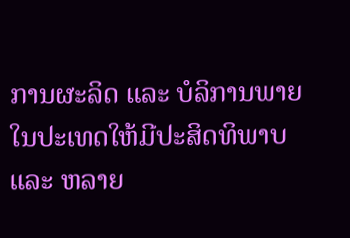ການຜະລິດ ແລະ ບໍລິການພາຍໃນປະເທດໃຫ້ມີປະສິດທິພາບ ແລະ ຫລາຍ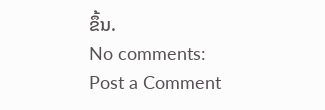ຂຶ້ນ.
No comments:
Post a Comment